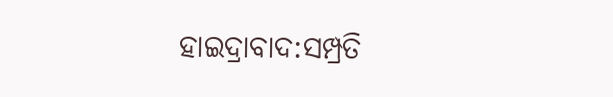ହାଇଦ୍ରାବାଦ:ସମ୍ପ୍ରତି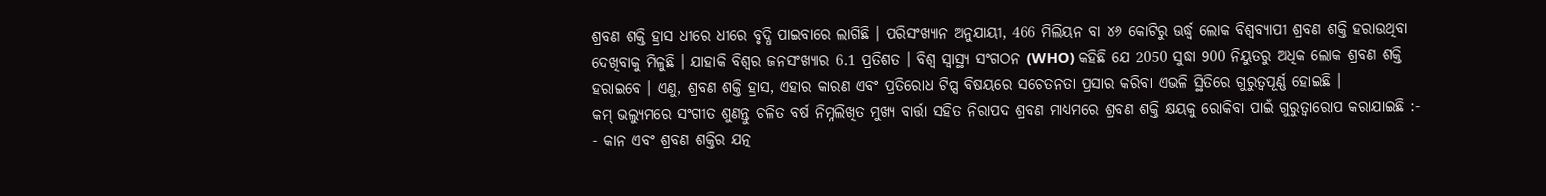ଶ୍ରବଣ ଶକ୍ତି ହ୍ରାସ ଧୀରେ ଧୀରେ ବୃଦ୍ଧି ପାଇବାରେ ଲାଗିଛି । ପରିସଂଖ୍ୟାନ ଅନୁଯାୟୀ, 466 ମିଲିୟନ ବା ୪୬ କୋଟିରୁ ଊର୍ଦ୍ଧ୍ବ ଲୋକ ବିଶ୍ବବ୍ୟାପୀ ଶ୍ରବଣ ଶକ୍ତି ହରାଉଥିବା ଦେଖିବାକୁ ମିଳୁଛି । ଯାହାକି ବିଶ୍ବର ଜନସଂଖ୍ୟାର 6.1 ପ୍ରତିଶତ । ବିଶ୍ବ ସ୍ବାସ୍ଥ୍ୟ ସଂଗଠନ (WHO) କହିଛି ଯେ 2050 ସୁଦ୍ଧା 900 ନିୟୁତରୁ ଅଧିକ ଲୋକ ଶ୍ରବଣ ଶକ୍ତି ହରାଇବେ । ଏଣୁ, ଶ୍ରବଣ ଶକ୍ତି ହ୍ରାସ, ଏହାର କାରଣ ଏବଂ ପ୍ରତିରୋଧ ଟିପ୍ସ ବିଷୟରେ ସଚେତନତା ପ୍ରସାର କରିବା ଏଭଳି ସ୍ଥିତିରେ ଗୁରୁତ୍ବପୂର୍ଣ୍ଣ ହୋଇଛି ।
କମ୍ ଭଲ୍ୟୁମରେ ସଂଗୀତ ଶୁଣନ୍ତୁ ଚଳିତ ବର୍ଷ ନିମ୍ନଲିଖିତ ମୁଖ୍ୟ ବାର୍ତ୍ତା ସହିତ ନିରାପଦ ଶ୍ରବଣ ମାଧ୍ୟମରେ ଶ୍ରବଣ ଶକ୍ତି କ୍ଷୟକୁ ରୋକିବା ପାଇଁ ଗୁରୁତ୍ବାରୋପ କରାଯାଇଛି :-
- କାନ ଏବଂ ଶ୍ରବଣ ଶକ୍ତିର ଯତ୍ନ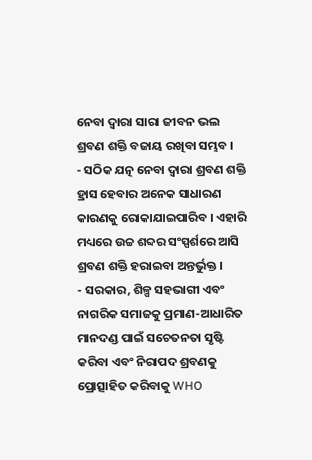ନେବା ଦ୍ବାରା ସାରା ଜୀବନ ଭଲ ଶ୍ରବଣ ଶକ୍ତି ବଜାୟ ରଖିବା ସମ୍ଭବ ।
- ସଠିକ ଯତ୍ନ ନେବା ଦ୍ବାରା ଶ୍ରବଣ ଶକ୍ତି ହ୍ରାସ ହେବାର ଅନେକ ସାଧାରଣ କାରଣକୁ ରୋକାଯାଇପାରିବ । ଏହାରି ମଧ୍ୟରେ ଉଚ୍ଚ ଶବ୍ଦର ସଂସ୍ପର୍ଶରେ ଆସି ଶ୍ରବଣ ଶକ୍ତି ହରାଇବା ଅନ୍ତର୍ଭୁକ୍ତ ।
- ସରକାର, ଶିଳ୍ପ ସହଭାଗୀ ଏବଂ ନାଗରିକ ସମାଜକୁ ପ୍ରମାଣ-ଆଧାରିତ ମାନଦଣ୍ଡ ପାଇଁ ସଚେତନତା ସୃଷ୍ଟି କରିବା ଏବଂ ନିରାପଦ ଶ୍ରବଣକୁ ପ୍ରୋତ୍ସାହିତ କରିବାକୁ WHO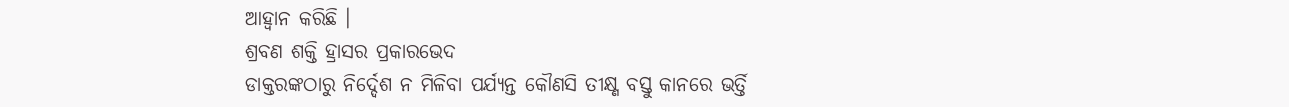ଆହ୍ବାନ କରିଛି ।
ଶ୍ରବଣ ଶକ୍ତି ହ୍ରାସର ପ୍ରକାରଭେଦ
ଡାକ୍ତରଙ୍କଠାରୁ ନିର୍ଦ୍ଦେଶ ନ ମିଳିବା ପର୍ଯ୍ୟନ୍ତ କୌଣସି ତୀକ୍ଷ୍ଣ ବସ୍ତୁ କାନରେ ଭର୍ତ୍ତି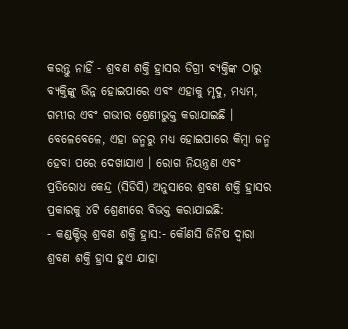କରନ୍ତୁ ନାହିଁ - ଶ୍ରବଣ ଶକ୍ତି ହ୍ରାସର ଡିଗ୍ରୀ ବ୍ୟକ୍ତିଙ୍କ ଠାରୁ ବ୍ୟକ୍ତିଙ୍କୁ ଭିନ୍ନ ହୋଇପାରେ ଏବଂ ଏହାକୁ ମୃଦୁ, ମଧ୍ୟମ, ଗମ୍ଭୀର ଏବଂ ଗଭୀର ଶ୍ରେଣୀଭୁକ୍ତ କରାଯାଇଛି । ବେଳେବେଳେ, ଏହା ଜନ୍ମରୁ ମଧ୍ୟ ହୋଇପାରେ କିମ୍ବା ଜନ୍ମ ହେବା ପରେ ଦେଖାଯାଏ । ରୋଗ ନିୟନ୍ତ୍ରଣ ଏବଂ ପ୍ରତିରୋଧ କେନ୍ଦ୍ର (ସିଡିସି) ଅନୁସାରେ ଶ୍ରବଣ ଶକ୍ତି ହ୍ରାସର ପ୍ରକାରକୁ ୪ଟି ଶ୍ରେଣୀରେ ବିଭକ୍ତ କରାଯାଇଛି:
- କଣ୍ଡକ୍ଟିଭ୍ ଶ୍ରବଣ ଶକ୍ତି ହ୍ରାସ:- କୌଣସି ଜିନିଷ ଦ୍ବାରା ଶ୍ରବଣ ଶକ୍ତି ହ୍ରାସ ହୁଏ ଯାହା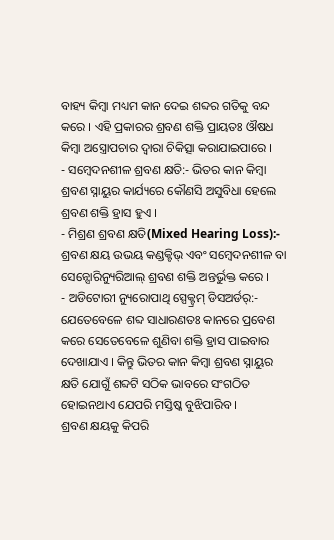ବାହ୍ୟ କିମ୍ବା ମଧ୍ୟମ କାନ ଦେଇ ଶବ୍ଦର ଗତିକୁ ବନ୍ଦ କରେ । ଏହି ପ୍ରକାରର ଶ୍ରବଣ ଶକ୍ତି ପ୍ରାୟତଃ ଔଷଧ କିମ୍ବା ଅସ୍ତ୍ରୋପଚାର ଦ୍ବାରା ଚିକିତ୍ସା କରାଯାଇପାରେ ।
- ସମ୍ବେଦନଶୀଳ ଶ୍ରବଣ କ୍ଷତି:- ଭିତର କାନ କିମ୍ବା ଶ୍ରବଣ ସ୍ନାୟୁର କାର୍ଯ୍ୟରେ କୌଣସି ଅସୁବିଧା ହେଲେ ଶ୍ରବଣ ଶକ୍ତି ହ୍ରାସ ହୁଏ ।
- ମିଶ୍ରଣ ଶ୍ରବଣ କ୍ଷତି(Mixed Hearing Loss):- ଶ୍ରବଣ କ୍ଷୟ ଉଭୟ କଣ୍ଡକ୍ଟିଭ୍ ଏବଂ ସମ୍ବେଦନଶୀଳ ବା ସେନ୍ସୋରିନ୍ୟୁରିଆଲ୍ ଶ୍ରବଣ ଶକ୍ତି ଅନ୍ତର୍ଭୁକ୍ତ କରେ ।
- ଅଡିଟୋରୀ ନ୍ୟୁରୋପାଥି ସ୍ପେକ୍ଟ୍ରମ୍ ଡିସଅର୍ଡର୍:- ଯେତେବେଳେ ଶବ୍ଦ ସାଧାରଣତଃ କାନରେ ପ୍ରବେଶ କରେ ସେତେବେଳେ ଶୁଣିବା ଶକ୍ତି ହ୍ରାସ ପାଇବାର ଦେଖାଯାଏ । କିନ୍ତୁ ଭିତର କାନ କିମ୍ବା ଶ୍ରବଣ ସ୍ନାୟୁର କ୍ଷତି ଯୋଗୁଁ ଶବ୍ଦଟି ସଠିକ ଭାବରେ ସଂଗଠିତ ହୋଇନଥାଏ ଯେପରି ମସ୍ତିଷ୍କ ବୁଝିପାରିବ ।
ଶ୍ରବଣ କ୍ଷୟକୁ କିପରି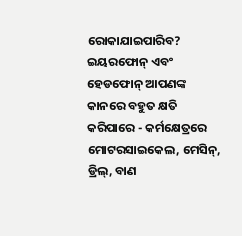ରୋକାଯାଇପାରିବ?
ଇୟରଫୋନ୍ ଏବଂ ହେଡଫୋନ୍ ଆପଣଙ୍କ କାନରେ ବହୁତ କ୍ଷତି କରିପାରେ - କର୍ମକ୍ଷେତ୍ରରେ ମୋଟରସାଇକେଲ, ମେସିନ୍, ଡ୍ରିଲ୍, ବାଣ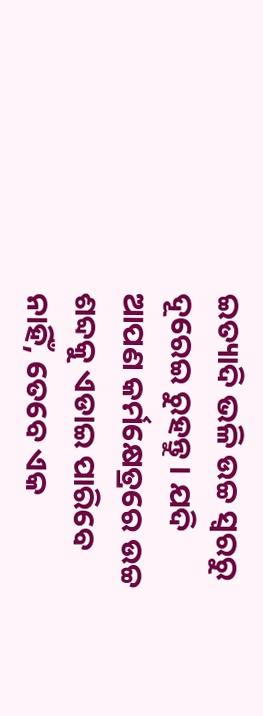ଇତ୍ୟାଦି ଭଳି ଉଚ୍ଚ ସ୍ବରରୁ ଦୂରେଇ ରୁହନ୍ତୁ । ଯଦି ଆପଣ କର୍ମକ୍ଷେତ୍ରରେ ଉଚ୍ଚ ଶବ୍ଦକୁ ଏଡାଇ ପାରିବେ ନାହିଁ, ତେବେ ଏକ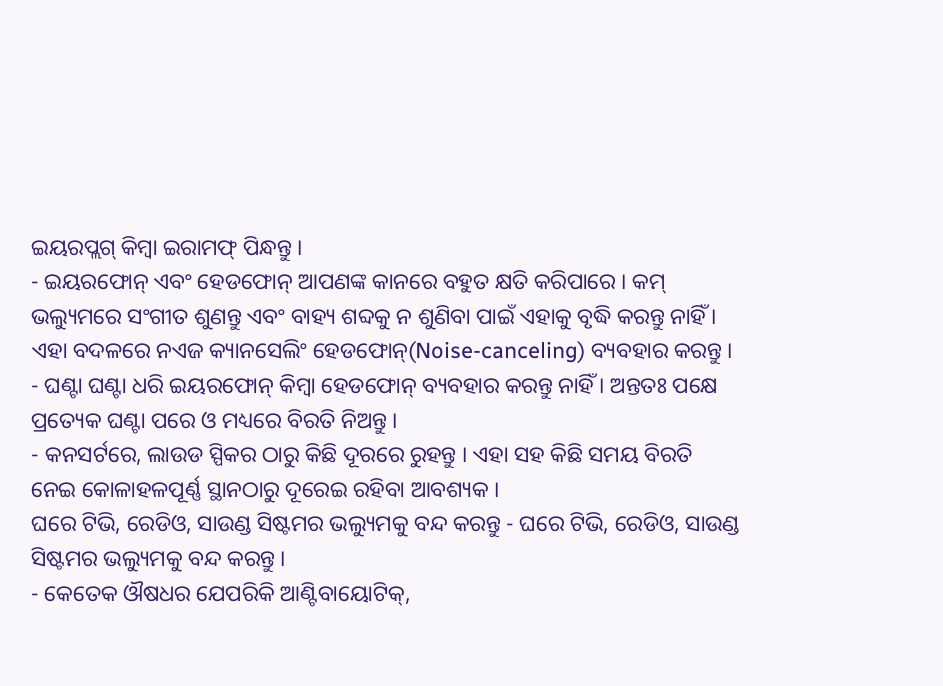ଇୟରପ୍ଲଗ୍ କିମ୍ବା ଇରାମଫ୍ ପିନ୍ଧନ୍ତୁ ।
- ଇୟରଫୋନ୍ ଏବଂ ହେଡଫୋନ୍ ଆପଣଙ୍କ କାନରେ ବହୁତ କ୍ଷତି କରିପାରେ । କମ୍ ଭଲ୍ୟୁମରେ ସଂଗୀତ ଶୁଣନ୍ତୁ ଏବଂ ବାହ୍ୟ ଶବ୍ଦକୁ ନ ଶୁଣିବା ପାଇଁ ଏହାକୁ ବୃଦ୍ଧି କରନ୍ତୁ ନାହିଁ । ଏହା ବଦଳରେ ନଏଜ କ୍ୟାନସେଲିଂ ହେଡଫୋନ୍(Noise-canceling) ବ୍ୟବହାର କରନ୍ତୁ ।
- ଘଣ୍ଟା ଘଣ୍ଟା ଧରି ଇୟରଫୋନ୍ କିମ୍ବା ହେଡଫୋନ୍ ବ୍ୟବହାର କରନ୍ତୁ ନାହିଁ । ଅନ୍ତତଃ ପକ୍ଷେ ପ୍ରତ୍ୟେକ ଘଣ୍ଟା ପରେ ଓ ମଧ୍ୟରେ ବିରତି ନିଅନ୍ତୁ ।
- କନସର୍ଟରେ, ଲାଉଡ ସ୍ପିକର ଠାରୁ କିଛି ଦୂରରେ ରୁହନ୍ତୁ । ଏହା ସହ କିଛି ସମୟ ବିରତି ନେଇ କୋଳାହଳପୂର୍ଣ୍ଣ ସ୍ଥାନଠାରୁ ଦୂରେଇ ରହିବା ଆବଶ୍ୟକ ।
ଘରେ ଟିଭି, ରେଡିଓ, ସାଉଣ୍ଡ ସିଷ୍ଟମର ଭଲ୍ୟୁମକୁ ବନ୍ଦ କରନ୍ତୁ - ଘରେ ଟିଭି, ରେଡିଓ, ସାଉଣ୍ଡ ସିଷ୍ଟମର ଭଲ୍ୟୁମକୁ ବନ୍ଦ କରନ୍ତୁ ।
- କେତେକ ଔଷଧର ଯେପରିକି ଆଣ୍ଟିବାୟୋଟିକ୍,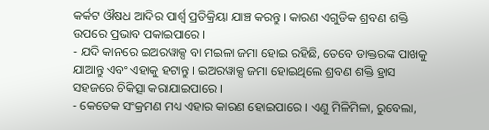କର୍କଟ ଔଷଧ ଆଦିର ପାର୍ଶ୍ବ ପ୍ରତିକ୍ରିୟା ଯାଞ୍ଚ କରନ୍ତୁ । କାରଣ ଏଗୁଡିକ ଶ୍ରବଣ ଶକ୍ତି ଉପରେ ପ୍ରଭାବ ପକାଇପାରେ ।
- ଯଦି କାନରେ ଇଅରୱାକ୍ସ ବା ମଇଳା ଜମା ହୋଇ ରହିଛି, ତେବେ ଡାକ୍ତରଙ୍କ ପାଖକୁ ଯାଆନ୍ତୁ ଏବଂ ଏହାକୁ ହଟାନ୍ତୁ । ଇଅରୱାକ୍ସ ଜମା ହୋଇଥିଲେ ଶ୍ରବଣ ଶକ୍ତି ହ୍ରାସ ସହଜରେ ଚିକିତ୍ସା କରାଯାଇପାରେ ।
- କେତେକ ସଂକ୍ରମଣ ମଧ୍ୟ ଏହାର କାରଣ ହୋଇପାରେ । ଏଣୁ ମିଳିମିଳା, ରୁବେଲା,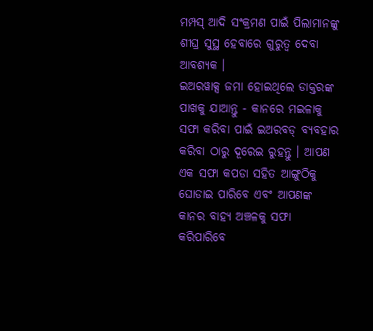ମମ୍ପସ୍ ଆଦି ସଂକ୍ରମଣ ପାଇଁ ପିଲାମାନଙ୍କୁ ଶୀଘ୍ର ସୁସ୍ଥ ହେବାରେ ଗୁରୁତ୍ବ ଦେବା ଆବଶ୍ୟକ ।
ଇଅରୱାକ୍ସ ଜମା ହୋଇଥିଲେ ଡାକ୍ତରଙ୍କ ପାଖକୁ ଯାଆନ୍ତୁ - କାନରେ ମଇଳାକୁ ସଫା କରିବା ପାଇଁ ଇଅରବଡ୍ ବ୍ୟବହାର କରିବା ଠାରୁ ଦୂରେଇ ରୁହନ୍ତୁ । ଆପଣ ଏକ ସଫା କପଡା ସହିତ ଆଙ୍ଗୁଠିକୁ ଘୋଡାଇ ପାରିବେ ଏବଂ ଆପଣଙ୍କ କାନର ବାହ୍ୟ ଅଞ୍ଚଳକୁ ସଫା କରିପାରିବେ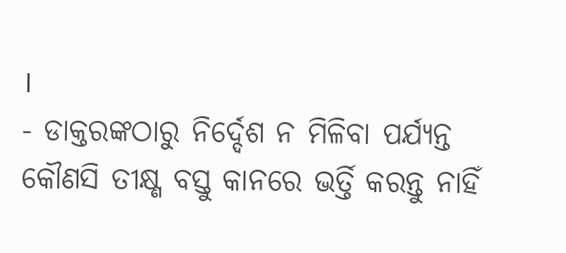।
- ଡାକ୍ତରଙ୍କଠାରୁ ନିର୍ଦ୍ଦେଶ ନ ମିଳିବା ପର୍ଯ୍ୟନ୍ତ କୌଣସି ତୀକ୍ଷ୍ଣ ବସ୍ତୁ କାନରେ ଭର୍ତ୍ତି କରନ୍ତୁ ନାହିଁ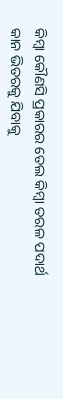କିମ୍ବା କୌଣସି ପ୍ରକାରର ତେଲ କିମ୍ବା ତରଳ ପଦାର୍ଥ କାନ ଭିତରକୁ ଯିବାକୁ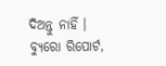ଦିଅନ୍ତୁ ନାହିଁ ।
ବ୍ୟୁରୋ ରିପୋର୍ଟ,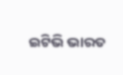ଇଟିଭି ଭାରତ